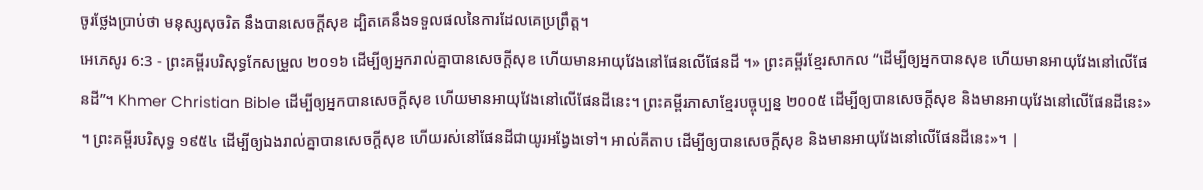ចូរថ្លែងប្រាប់ថា មនុស្សសុចរិត នឹងបានសេចក្ដីសុខ ដ្បិតគេនឹងទទួលផលនៃការដែលគេប្រព្រឹត្ត។
អេភេសូរ 6:3 - ព្រះគម្ពីរបរិសុទ្ធកែសម្រួល ២០១៦ ដើម្បីឲ្យអ្នករាល់គ្នាបានសេចក្តីសុខ ហើយមានអាយុវែងនៅផែនលើផែនដី ។» ព្រះគម្ពីរខ្មែរសាកល “ដើម្បីឲ្យអ្នកបានសុខ ហើយមានអាយុវែងនៅលើផែនដី”។ Khmer Christian Bible ដើម្បីឲ្យអ្នកបានសេចក្ដីសុខ ហើយមានអាយុវែងនៅលើផែនដីនេះ។ ព្រះគម្ពីរភាសាខ្មែរបច្ចុប្បន្ន ២០០៥ ដើម្បីឲ្យបានសេចក្ដីសុខ និងមានអាយុវែងនៅលើផែនដីនេះ» ។ ព្រះគម្ពីរបរិសុទ្ធ ១៩៥៤ ដើម្បីឲ្យឯងរាល់គ្នាបានសេចក្ដីសុខ ហើយរស់នៅផែនដីជាយូរអង្វែងទៅ។ អាល់គីតាប ដើម្បីឲ្យបានសេចក្ដីសុខ និងមានអាយុវែងនៅលើផែនដីនេះ»។ |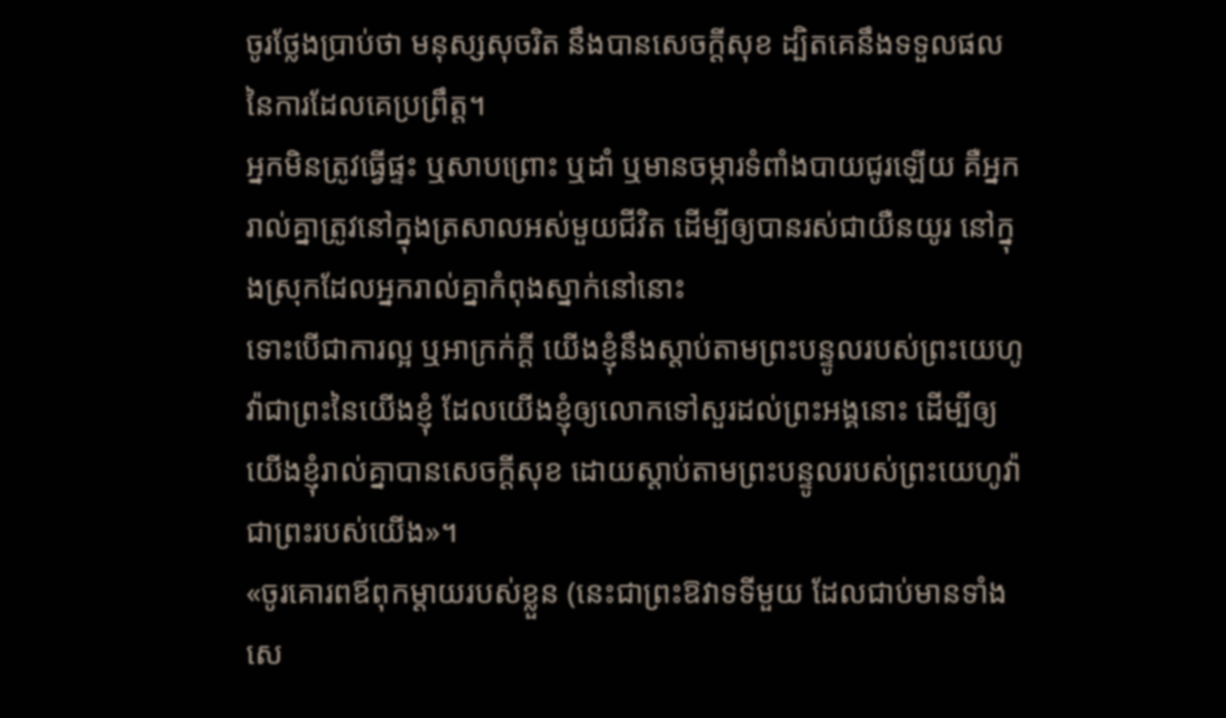ចូរថ្លែងប្រាប់ថា មនុស្សសុចរិត នឹងបានសេចក្ដីសុខ ដ្បិតគេនឹងទទួលផលនៃការដែលគេប្រព្រឹត្ត។
អ្នកមិនត្រូវធ្វើផ្ទះ ឬសាបព្រោះ ឬដាំ ឬមានចម្ការទំពាំងបាយជូរឡើយ គឺអ្នករាល់គ្នាត្រូវនៅក្នុងត្រសាលអស់មួយជីវិត ដើម្បីឲ្យបានរស់ជាយឺនយូរ នៅក្នុងស្រុកដែលអ្នករាល់គ្នាកំពុងស្នាក់នៅនោះ
ទោះបើជាការល្អ ឬអាក្រក់ក្ដី យើងខ្ញុំនឹងស្តាប់តាមព្រះបន្ទូលរបស់ព្រះយេហូវ៉ាជាព្រះនៃយើងខ្ញុំ ដែលយើងខ្ញុំឲ្យលោកទៅសួរដល់ព្រះអង្គនោះ ដើម្បីឲ្យយើងខ្ញុំរាល់គ្នាបានសេចក្ដីសុខ ដោយស្តាប់តាមព្រះបន្ទូលរបស់ព្រះយេហូវ៉ាជាព្រះរបស់យើង»។
«ចូរគោរពឪពុកម្ដាយរបស់ខ្លួន (នេះជាព្រះឱវាទទីមួយ ដែលជាប់មានទាំងសេ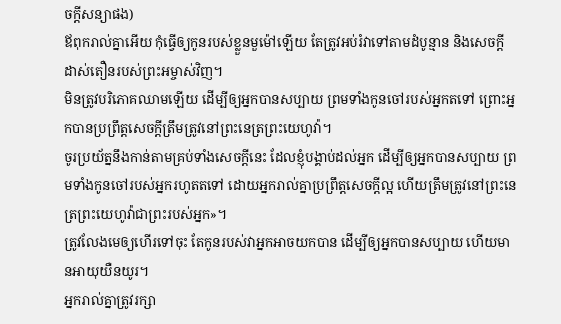ចក្តីសន្យាផង)
ឪពុករាល់គ្នាអើយ កុំធ្វើឲ្យកូនរបស់ខ្លួនមួម៉ៅឡើយ តែត្រូវអប់រំវាទៅតាមដំបូន្មាន និងសេចក្តីដាស់តឿនរបស់ព្រះអម្ចាស់វិញ។
មិនត្រូវបរិភោគឈាមឡើយ ដើម្បីឲ្យអ្នកបានសប្បាយ ព្រមទាំងកូនចៅរបស់អ្នកតទៅ ព្រោះអ្នកបានប្រព្រឹត្តសេចក្ដីត្រឹមត្រូវនៅព្រះនេត្រព្រះយេហូវ៉ា។
ចូរប្រយ័ត្ននឹងកាន់តាមគ្រប់ទាំងសេចក្ដីនេះ ដែលខ្ញុំបង្គាប់ដល់អ្នក ដើម្បីឲ្យអ្នកបានសប្បាយ ព្រមទាំងកូនចៅរបស់អ្នករហូតតទៅ ដោយអ្នករាល់គ្នាប្រព្រឹត្តសេចក្ដីល្អ ហើយត្រឹមត្រូវនៅព្រះនេត្រព្រះយេហូវ៉ាជាព្រះរបស់អ្នក»។
ត្រូវលែងមេឲ្យហើរទៅចុះ តែកូនរបស់វាអ្នកអាចយកបាន ដើម្បីឲ្យអ្នកបានសប្បាយ ហើយមានអាយុយឺនយូរ។
អ្នករាល់គ្នាត្រូវរក្សា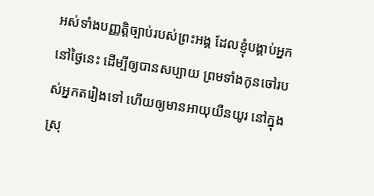អស់ទាំងបញ្ញត្តិច្បាប់របស់ព្រះអង្គ ដែលខ្ញុំបង្គាប់អ្នកនៅថ្ងៃនេះ ដើម្បីឲ្យបានសប្បាយ ព្រមទាំងកូនចៅរបស់អ្នកតរៀងទៅ ហើយឲ្យមានអាយុយឺនយូរ នៅក្នុងស្រុ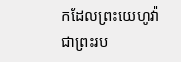កដែលព្រះយេហូវ៉ាជាព្រះរប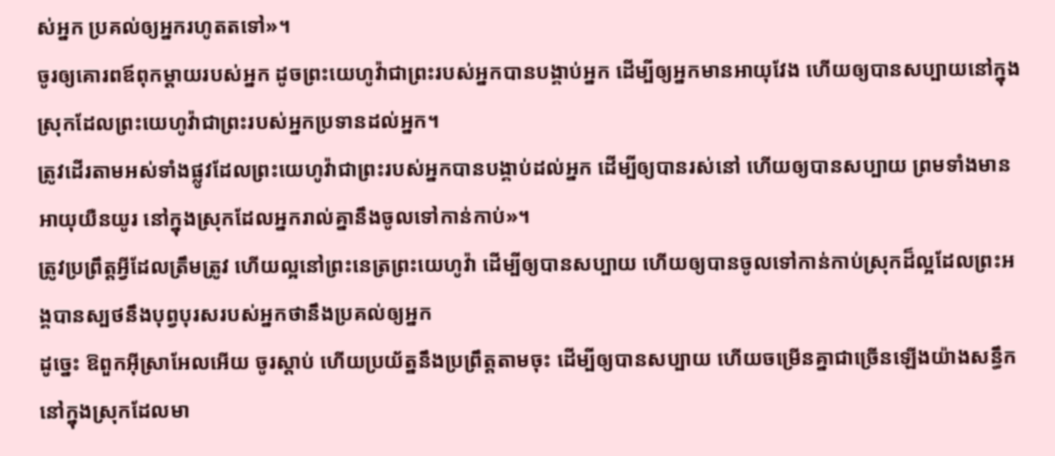ស់អ្នក ប្រគល់ឲ្យអ្នករហូតតទៅ»។
ចូរឲ្យគោរពឪពុកម្តាយរបស់អ្នក ដូចព្រះយេហូវ៉ាជាព្រះរបស់អ្នកបានបង្គាប់អ្នក ដើម្បីឲ្យអ្នកមានអាយុវែង ហើយឲ្យបានសប្បាយនៅក្នុងស្រុកដែលព្រះយេហូវ៉ាជាព្រះរបស់អ្នកប្រទានដល់អ្នក។
ត្រូវដើរតាមអស់ទាំងផ្លូវដែលព្រះយេហូវ៉ាជាព្រះរបស់អ្នកបានបង្គាប់ដល់អ្នក ដើម្បីឲ្យបានរស់នៅ ហើយឲ្យបានសប្បាយ ព្រមទាំងមានអាយុយឺនយូរ នៅក្នុងស្រុកដែលអ្នករាល់គ្នានឹងចូលទៅកាន់កាប់»។
ត្រូវប្រព្រឹត្តអ្វីដែលត្រឹមត្រូវ ហើយល្អនៅព្រះនេត្រព្រះយេហូវ៉ា ដើម្បីឲ្យបានសប្បាយ ហើយឲ្យបានចូលទៅកាន់កាប់ស្រុកដ៏ល្អដែលព្រះអង្គបានស្បថនឹងបុព្វបុរសរបស់អ្នកថានឹងប្រគល់ឲ្យអ្នក
ដូច្នេះ ឱពួកអ៊ីស្រាអែលអើយ ចូរស្តាប់ ហើយប្រយ័ត្ននឹងប្រព្រឹត្តតាមចុះ ដើម្បីឲ្យបានសប្បាយ ហើយចម្រើនគ្នាជាច្រើនឡើងយ៉ាងសន្ធឹក នៅក្នុងស្រុកដែលមា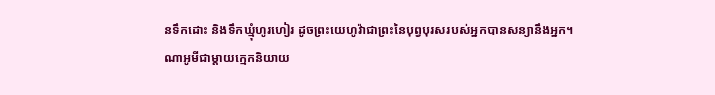នទឹកដោះ និងទឹកឃ្មុំហូរហៀរ ដូចព្រះយេហូវ៉ាជាព្រះនៃបុព្វបុរសរបស់អ្នកបានសន្យានឹងអ្នក។
ណាអូមីជាម្តាយក្មេកនិយាយ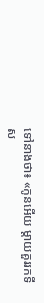ទៅនាងថា៖ «កូនអើយ ម្តាយគួររកទីស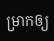ម្រាកឲ្យ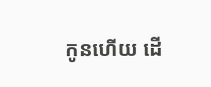កូនហើយ ដើ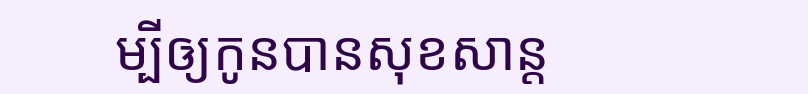ម្បីឲ្យកូនបានសុខសាន្ត